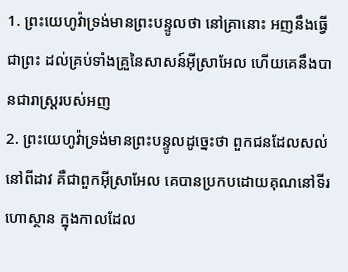1. ព្រះយេហូវ៉ាទ្រង់មានព្រះបន្ទូលថា នៅគ្រានោះ អញនឹងធ្វើជាព្រះ ដល់គ្រប់ទាំងគ្រួនៃសាសន៍អ៊ីស្រាអែល ហើយគេនឹងបានជារាស្ត្ររបស់អញ
2. ព្រះយេហូវ៉ាទ្រង់មានព្រះបន្ទូលដូច្នេះថា ពួកជនដែលសល់នៅពីដាវ គឺជាពួកអ៊ីស្រាអែល គេបានប្រកបដោយគុណនៅទីរហោស្ថាន ក្នុងកាលដែល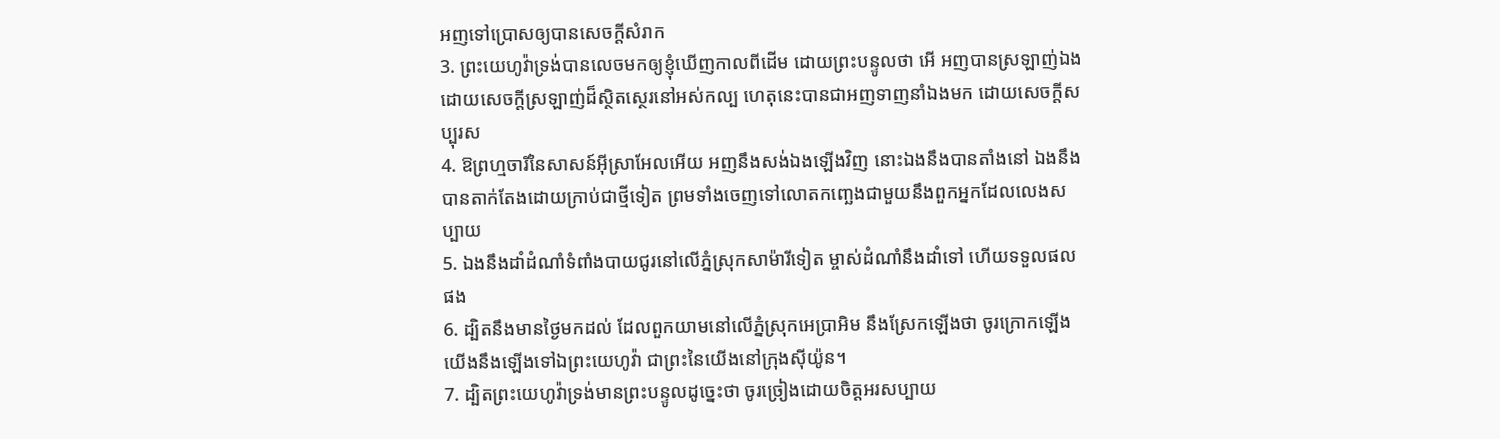អញទៅប្រោសឲ្យបានសេចក្តីសំរាក
3. ព្រះយេហូវ៉ាទ្រង់បានលេចមកឲ្យខ្ញុំឃើញកាលពីដើម ដោយព្រះបន្ទូលថា អើ អញបានស្រឡាញ់ឯង ដោយសេចក្តីស្រឡាញ់ដ៏ស្ថិតស្ថេរនៅអស់កល្ប ហេតុនេះបានជាអញទាញនាំឯងមក ដោយសេចក្តីសប្បុរស
4. ឱព្រហ្មចារីនៃសាសន៍អ៊ីស្រាអែលអើយ អញនឹងសង់ឯងឡើងវិញ នោះឯងនឹងបានតាំងនៅ ឯងនឹងបានតាក់តែងដោយក្រាប់ជាថ្មីទៀត ព្រមទាំងចេញទៅលោតកញ្ឆេងជាមួយនឹងពួកអ្នកដែលលេងសប្បាយ
5. ឯងនឹងដាំដំណាំទំពាំងបាយជូរនៅលើភ្នំស្រុកសាម៉ារីទៀត ម្ចាស់ដំណាំនឹងដាំទៅ ហើយទទួលផលផង
6. ដ្បិតនឹងមានថ្ងៃមកដល់ ដែលពួកយាមនៅលើភ្នំស្រុកអេប្រាអិម នឹងស្រែកឡើងថា ចូរក្រោកឡើង យើងនឹងឡើងទៅឯព្រះយេហូវ៉ា ជាព្រះនៃយើងនៅក្រុងស៊ីយ៉ូន។
7. ដ្បិតព្រះយេហូវ៉ាទ្រង់មានព្រះបន្ទូលដូច្នេះថា ចូរច្រៀងដោយចិត្តអរសប្បាយ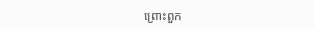ព្រោះពួក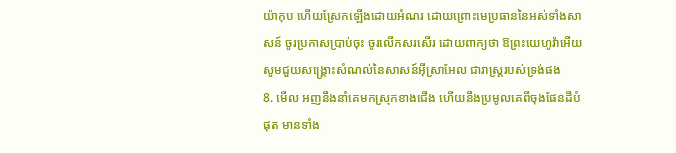យ៉ាកុប ហើយស្រែកឡើងដោយអំណរ ដោយព្រោះមេប្រធាននៃអស់ទាំងសាសន៍ ចូរប្រកាសប្រាប់ចុះ ចូរលើកសរសើរ ដោយពាក្យថា ឱព្រះយេហូវ៉ាអើយ សូមជួយសង្គ្រោះសំណល់នៃសាសន៍អ៊ីស្រាអែល ជារាស្ត្ររបស់ទ្រង់ផង
8. មើល អញនឹងនាំគេមកស្រុកខាងជើង ហើយនឹងប្រមូលគេពីចុងផែនដីបំផុត មានទាំង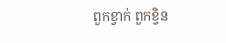ពួកខ្វាក់ ពួកខ្វិន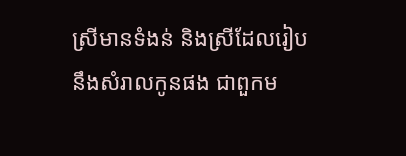ស្រីមានទំងន់ និងស្រីដែលរៀបនឹងសំរាលកូនផង ជាពួកម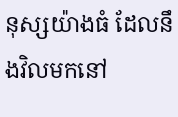នុស្សយ៉ាងធំ ដែលនឹងវិលមកនៅ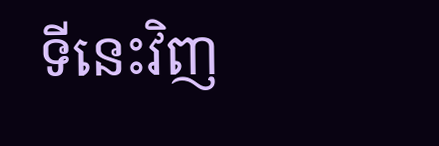ទីនេះវិញ